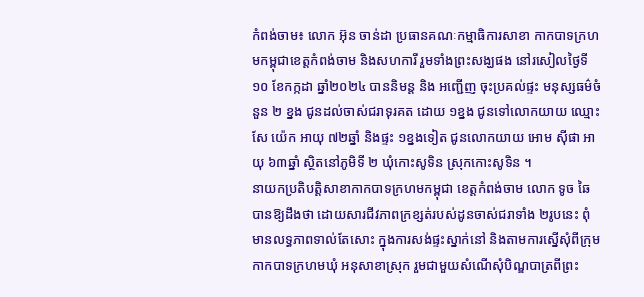កំពង់ចាម៖ លោក អ៊ុន ចាន់ដា ប្រធានគណៈកម្មាធិការសាខា កាកបាទក្រហមកម្ពុជាខេត្តកំពង់ចាម និងសហការី រួមទាំងព្រះសង្ឃផង នៅរសៀលថ្ងៃទី ១០ ខែកក្កដា ឆ្នាំ២០២៤ បាននិមន្ត និង អញ្ជើញ ចុះប្រគល់ផ្ទះ មនុស្សធម៌ចំនួន ២ ខ្នង ជូនដល់ចាស់ជរាទុរគត ដោយ ១ខ្នង ជូនទៅលោកយាយ ឈ្មោះសែ យ៉េក អាយុ ៧២ឆ្នាំ និងផ្ទះ ១ខ្នងទៀត ជូនលោកយាយ អោម ស៊ីផា អាយុ ៦៣ឆ្នាំ ស្ថិតនៅភូមិទី ២ ឃុំកោះសូទិន ស្រុកកោះសូទិន ។
នាយកប្រតិបត្តិសាខាកាកបាទក្រហមកម្ពុជា ខេត្តកំពង់ចាម លោក ទូច ឆៃ បានឱ្យដឹងថា ដោយសារជីវភាពក្រខ្សត់របស់ដូនចាស់ជរាទាំង ២រូបនេះ ពុំមានលទ្ធភាពទាល់តែសោះ ក្នុងការសង់ផ្ទះស្នាក់នៅ និងតាមការស្នើសុំពីក្រុមកាកបាទក្រហមឃុំ អនុសាខាស្រុក រួមជាមួយសំណើសុំបិណ្ឌបាត្រពីព្រះ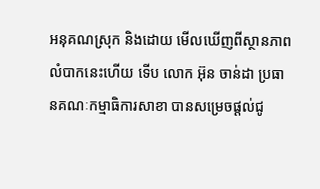អនុគណស្រុក និងដោយ មើលឃើញពីស្ថានភាពលំបាកនេះហើយ ទើប លោក អ៊ុន ចាន់ដា ប្រធានគណៈកម្មាធិការសាខា បានសម្រេចផ្តល់ជូ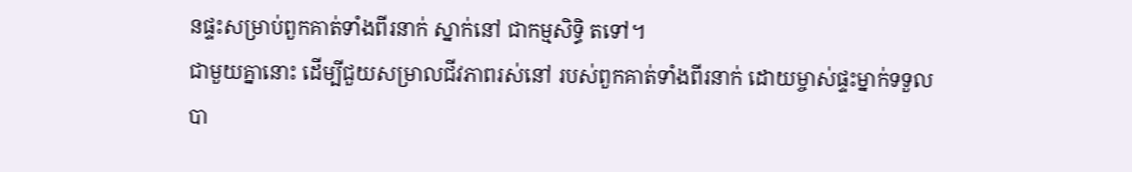នផ្ទះសម្រាប់ពួកគាត់ទាំងពីរនាក់ ស្នាក់នៅ ជាកម្មសិទ្ធិ តទៅ។
ជាមួយគ្នានោះ ដើម្បីជួយសម្រាលជីវភាពរស់នៅ របស់ពួកគាត់ទាំងពីរនាក់ ដោយម្ចាស់ផ្ទះម្នាក់ទទួលបា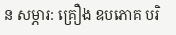ន សម្ភារ: គ្រឿង ឧបភោគ បរិ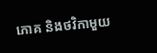ភោគ និងថវិកាមួយ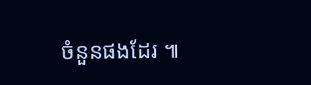ចំនួនផងដែរ ៕